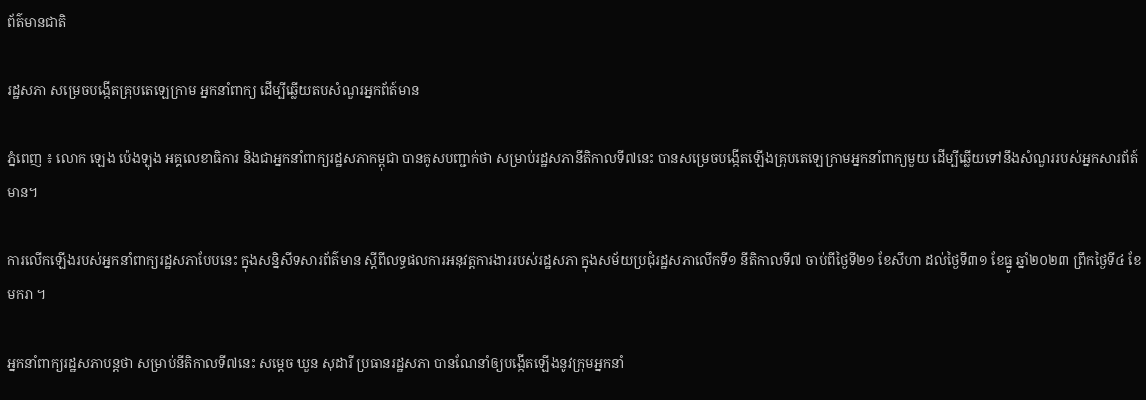ព័ត៌មានជាតិ

រដ្ឋសភា សម្រេចបង្កើតគ្រុបតេឡេក្រាម អ្នកនាំពាក្យ ដើម្បីឆ្លើយតបសំណួរអ្នកព័ត៍មាន

ភ្នំពេញ ៖ លោក ឡេង ប៉េងឡុង អគ្គលេខាធិការ និងជាអ្នកនាំពាក្យរដ្ឋសភាកម្ពុជា បានគូសបញ្ជាក់ថា សម្រាប់រដ្ឋសភានីតិកាលទី៧នេះ បានសម្រេចបង្កើតឡើងគ្រុបតេឡេក្រាមអ្នកនាំពាក្យមួយ ដើម្បីឆ្លើយទៅនឹងសំណួររបស់អ្នកសារព័ត៍មាន។

ការលើកឡើងរបស់អ្នកនាំពាក្យរដ្ឋសភាបែបនេះ ក្នុងសន្និសីទសារព័ត៌មាន ស្តីពីលទ្ធផលការអនុវត្តការងាររបស់រដ្ឋសភា ក្នុងសម័យប្រជុំរដ្ឋសភាលើកទី១ នីតិកាលទី៧ ចាប់ពីថ្ងៃទី២១ ខែសីហា ដល់ថ្ងៃទី៣១ ខែធ្នូ ឆ្នាំ២០២៣ ព្រឹកថ្ងៃទី៤ ខែមករា ។

អ្នកនាំពាក្យរដ្ឋសភាបន្តថា សម្រាប់នីតិកាលទី៧នេះ សម្តេច ឃួន សុដារី ប្រធានរដ្ឋសភា បានណែនាំឲ្យបង្កើតឡើងនូវក្រុមអ្នកនាំ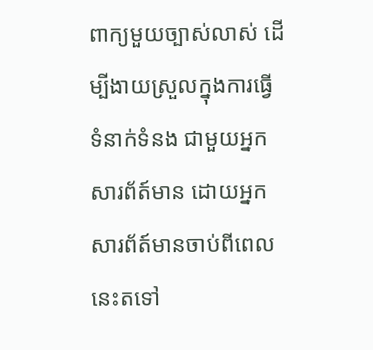ពាក្យមួយច្បាស់លាស់ ដើម្បីងាយស្រួលក្នុងការធ្វើទំនាក់ទំនង ជាមួយអ្នកសារព័ត៍មាន ដោយអ្នកសារព័ត៍មានចាប់ពីពេលនេះតទៅ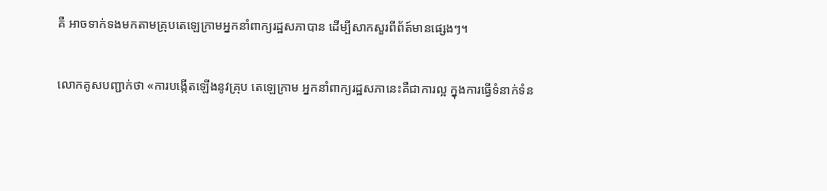គឺ អាចទាក់ទងមកតាមគ្រុបតេឡេក្រាមអ្នកនាំពាក្យរដ្ឋសភាបាន ដើម្បីសាកសួរពីព័ត៍មានផ្សេងៗ។

លោកគូសបញ្ជាក់ថា «ការបង្កើតឡើងនូវគ្រុប តេឡេក្រាម អ្នកនាំពាក្យរដ្ឋសភានេះគឺជាការល្អ ក្នុងការធ្វើទំនាក់ទំន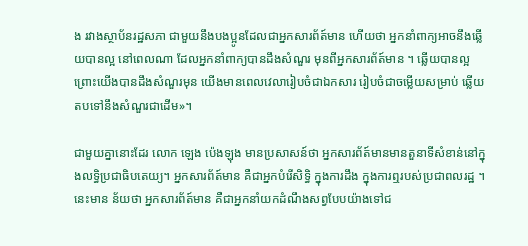ង រវាងស្ថាប័នរដ្ឋសភា ជាមួយនឹងបងប្អូនដែលជាអ្នកសារព័ត៍មាន ហើយថា អ្នកនាំពាក្យអាចនឹងឆ្លើយបានល្អ នៅពេលណា ដែលអ្នកនាំពាក្យបានដឹងសំណួរ មុនពីអ្នកសារព័ត៍មាន ។ ឆ្លើយបានល្អ ព្រោះយើងបានដឹងសំណួរមុន យើងមានពេលវេលារៀបចំជាឯកសារ រៀបចំជាចម្លើយសម្រាប់ ឆ្លើយតបទៅនឹងសំណួរជាដើម»។

ជាមួយគ្នានោះដែរ លោក ឡេង ប៉េងឡុង មានប្រសាសន៍ថា អ្នកសារព័ត៍មានមានតួនាទីសំខាន់នៅក្នុងលទ្ធិប្រជាធិបតេយ្យ។ អ្នកសារព័ត៍មាន គឺជាអ្នកបំរើសិទ្ធិ ក្នុងការដឹង ក្នុងការឮរបស់ប្រជាពលរដ្ឋ ។ នេះមាន ន័យថា អ្នកសារព័ត៍មាន គឺជាអ្នកនាំយកដំណឹងសព្វបែបយ៉ាងទៅជ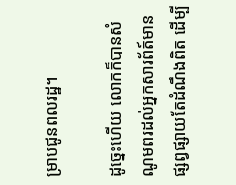ម្រាបជូនពលរដ្ឋ។

ដូច្នេះហើយ លោកក៏បានសំណូមពរដល់អ្នកសារព័ត៍មានផ្សព្វផ្សាយតែដំណឹងពិត ដើម្បី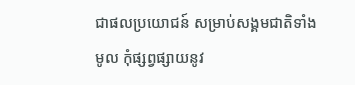ជាផលប្រយោជន៍ សម្រាប់សង្គមជាតិទាំងមូល កុំផ្សព្វផ្សាយនូវ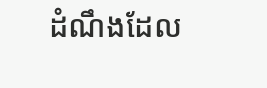ដំណឹងដែល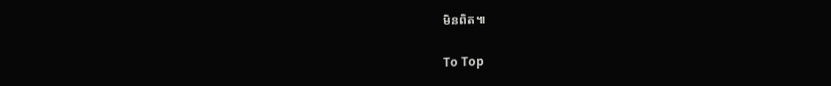មិនពិត៕

To Top